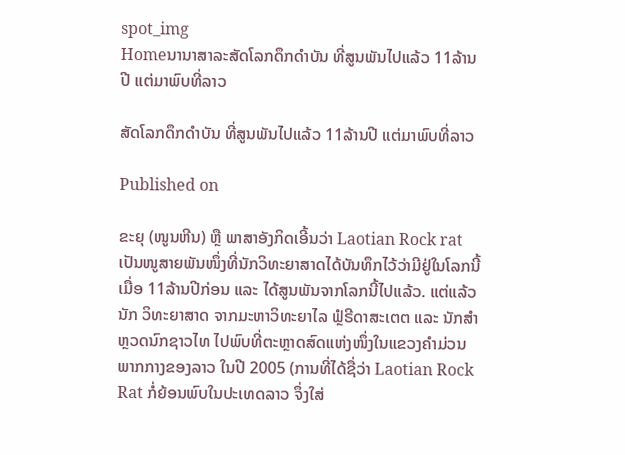spot_img
Homeນານາສາລະສັດໂລກດຶກດຳບັນ ທີ່ສູນພັນໄປແລ້ວ 11ລ້ານປີ ແຕ່ມາພົບທີ່ລາວ

ສັດໂລກດຶກດຳບັນ ທີ່ສູນພັນໄປແລ້ວ 11ລ້ານປີ ແຕ່ມາພົບທີ່ລາວ

Published on

ຂະຍຸ (ໜູນຫີນ) ຫຼື ພາສາອັງກິດເອີ້ນວ່າ Laotian Rock rat ເປັນໜູສາຍພັນໜຶ່ງທີ່ນັກວິທະຍາສາດໄດ້ບັນທຶກໄວ້ວ່າມີຢູ່ໃນໂລກນີ້ເມື່ອ 11ລ້ານປີກ່ອນ ແລະ ໄດ້ສູນພັນຈາກໂລກນີ້ໄປແລ້ວ. ແຕ່ແລ້ວນັກ ວິທະຍາສາດ ຈາກມະຫາວິທະຍາໄລ ຟຼໍຣີດາສະເຕຕ ແລະ ນັກສຳຫຼວດນົກຊາວໄທ ໄປພົບທີ່ຕະຫຼາດສົດແຫ່ງໜຶ່ງໃນແຂວງຄຳມ່ວນ ພາກກາງຂອງລາວ ໃນປີ 2005 (ການທີ່ໄດ້ຊື່ວ່າ Laotian Rock Rat ກໍ່ຍ້ອນພົບໃນປະເທດລາວ ຈຶ່ງໃສ່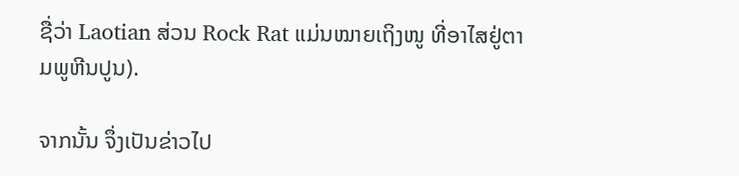ຊື່ວ່າ Laotian ສ່ວນ Rock Rat ແມ່ນໝາຍເຖິງໜູ ທີ່ອາໄສຢູ່ຕາມພູຫີນປູນ).

ຈາກນັ້ນ ຈຶ່ງເປັນຂ່າວໄປ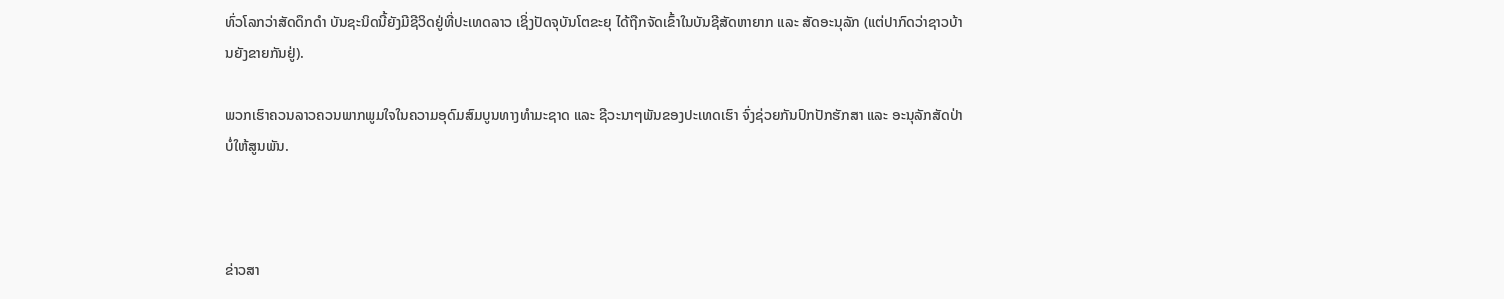ທົ່ວໂລກວ່າສັດດຶກດຳ ບັນຊະນິດນີ້ຍັງມີຊີວິດຢູ່ທີ່ປະເທດລາວ ເຊິ່ງປັດຈຸບັນໂຕຂະຍຸ ໄດ້ຖືກຈັດເຂົ້າໃນບັນຊີສັດຫາຍາກ ແລະ ສັດອະນຸລັກ (ແຕ່ປາກົດວ່າຊາວບ້ານຍັງຂາຍກັນຢູ່).

ພວກເຮົາຄວນລາວຄວນພາກພູມໃຈໃນຄວາມອຸດົມສົມບູນທາງທຳມະຊາດ ແລະ ຊີວະນາໆພັນຂອງປະເທດເຮົາ ຈົ່ງຊ່ວຍກັນປົກປັກຮັກສາ ແລະ ອະນຸລັກສັດປ່າ ບໍ່ໃຫ້ສູນພັນ.



ຂ່າວສາ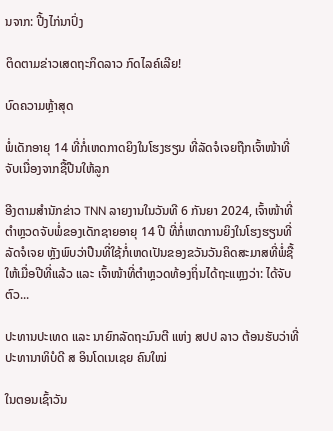ນຈາກ: ປີ້ງໄກ່ນາປົ່ງ

ຕິດຕາມຂ່າວເສດຖະກິດລາວ ກົດໄລຄ໌ເລີຍ!

ບົດຄວາມຫຼ້າສຸດ

ພໍ່ເດັກອາຍຸ 14 ທີ່ກໍ່ເຫດກາດຍິງໃນໂຮງຮຽນ ທີ່ລັດຈໍເຈຍຖືກເຈົ້າໜ້າທີ່ຈັບເນື່ອງຈາກຊື້ປືນໃຫ້ລູກ

ອີງຕາມສຳນັກຂ່າວ TNN ລາຍງານໃນວັນທີ 6 ກັນຍາ 2024, ເຈົ້າໜ້າທີ່ຕຳຫຼວດຈັບພໍ່ຂອງເດັກຊາຍອາຍຸ 14 ປີ ທີ່ກໍ່ເຫດການຍິງໃນໂຮງຮຽນທີ່ລັດຈໍເຈຍ ຫຼັງພົບວ່າປືນທີ່ໃຊ້ກໍ່ເຫດເປັນຂອງຂວັນວັນຄິດສະມາສທີ່ພໍ່ຊື້ໃຫ້ເມື່ອປີທີ່ແລ້ວ ແລະ ເຈົ້າໜ້າທີ່ຕຳຫຼວດທ້ອງຖິ່ນໄດ້ຖະແຫຼງວ່າ: ໄດ້ຈັບຕົວ...

ປະທານປະເທດ ແລະ ນາຍົກລັດຖະມົນຕີ ແຫ່ງ ສປປ ລາວ ຕ້ອນຮັບວ່າທີ່ ປະທານາທິບໍດີ ສ ອິນໂດເນເຊຍ ຄົນໃໝ່

ໃນຕອນເຊົ້າວັນ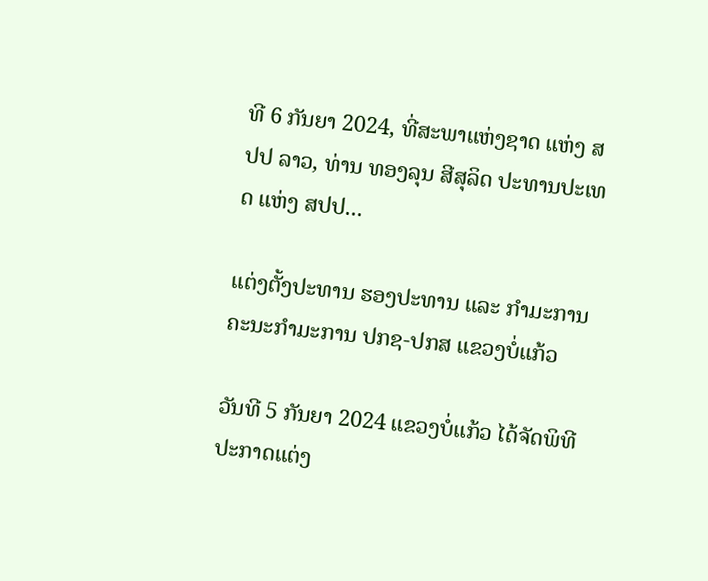ທີ 6 ກັນຍາ 2024, ທີ່ສະພາແຫ່ງຊາດ ແຫ່ງ ສປປ ລາວ, ທ່ານ ທອງລຸນ ສີສຸລິດ ປະທານປະເທດ ແຫ່ງ ສປປ...

ແຕ່ງຕັ້ງປະທານ ຮອງປະທານ ແລະ ກຳມະການ ຄະນະກຳມະການ ປກຊ-ປກສ ແຂວງບໍ່ແກ້ວ

ວັນທີ 5 ກັນຍາ 2024 ແຂວງບໍ່ແກ້ວ ໄດ້ຈັດພິທີປະກາດແຕ່ງ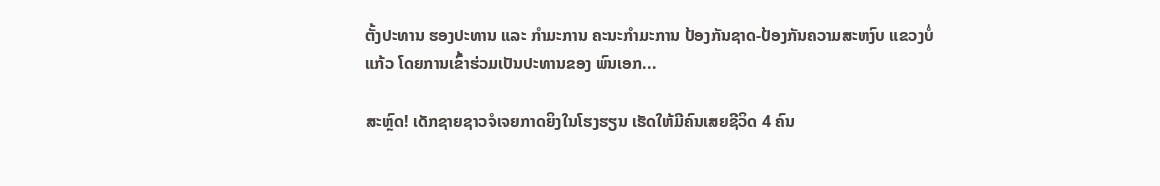ຕັ້ງປະທານ ຮອງປະທານ ແລະ ກຳມະການ ຄະນະກຳມະການ ປ້ອງກັນຊາດ-ປ້ອງກັນຄວາມສະຫງົບ ແຂວງບໍ່ແກ້ວ ໂດຍການເຂົ້າຮ່ວມເປັນປະທານຂອງ ພົນເອກ...

ສະຫຼົດ! ເດັກຊາຍຊາວຈໍເຈຍກາດຍິງໃນໂຮງຮຽນ ເຮັດໃຫ້ມີຄົນເສຍຊີວິດ 4 ຄົນ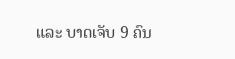ແລະ ບາດເຈັບ 9 ຄົນ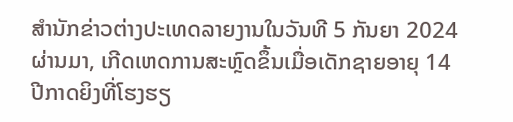ສຳນັກຂ່າວຕ່າງປະເທດລາຍງານໃນວັນທີ 5 ກັນຍາ 2024 ຜ່ານມາ, ເກີດເຫດການສະຫຼົດຂຶ້ນເມື່ອເດັກຊາຍອາຍຸ 14 ປີກາດຍິງທີ່ໂຮງຮຽ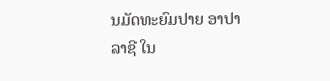ນມັດທະຍົມປາຍ ອາປາລາຊີ ໃນ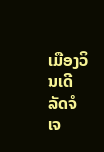ເມືອງວິນເດີ ລັດຈໍເຈ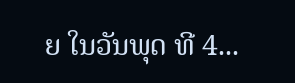ຍ ໃນວັນພຸດ ທີ 4...